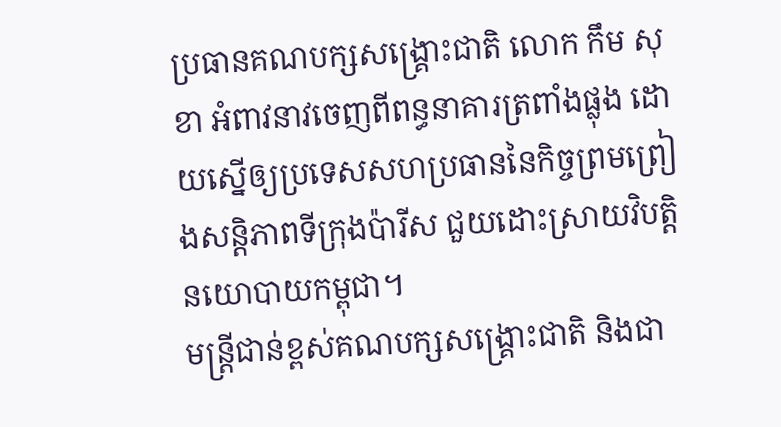ប្រធានគណបក្សសង្គ្រោះជាតិ លោក កឹម សុខា អំពាវនាវចេញពីពន្ធនាគារត្រពាំងផ្លុង ដោយស្នើឲ្យប្រទេសសហប្រធាននៃកិច្ចព្រមព្រៀងសន្តិភាពទីក្រុងប៉ារីស ជួយដោះស្រាយវិបត្តិនយោបាយកម្ពុជា។
មន្ត្រីជាន់ខ្ពស់គណបក្សសង្គ្រោះជាតិ និងជា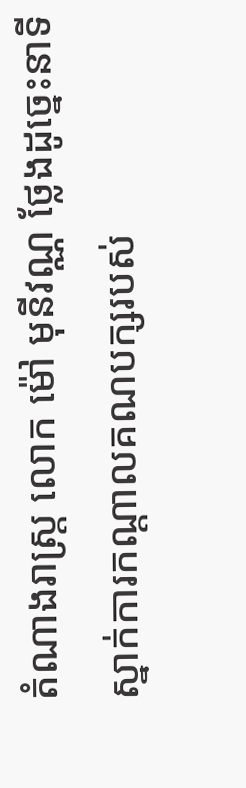តំណាងរាស្ត្រ លោក ម៉ៅ មុនីវណ្ណ ថ្លែងដូច្នេះនាទីស្នាក់ការកណ្ដាលគណបក្សរបស់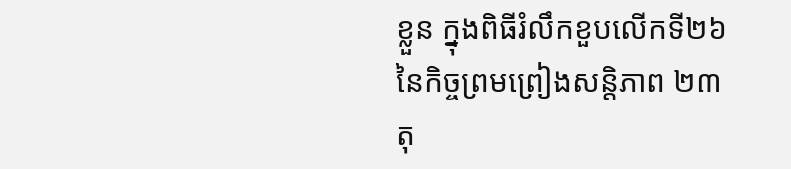ខ្លួន ក្នុងពិធីរំលឹកខួបលើកទី២៦ នៃកិច្ចព្រមព្រៀងសន្តិភាព ២៣ តុ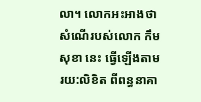លា។ លោកអះអាងថា សំណើរបស់លោក កឹម សុខា នេះ ធ្វើឡើងតាមរយ:លិខិត ពីពន្ធនាគា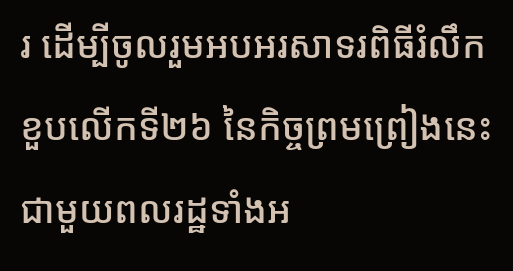រ ដើម្បីចូលរួមអបអរសាទរពិធីរំលឹកខួបលើកទី២៦ នៃកិច្ចព្រមព្រៀងនេះជាមួយពលរដ្ឋទាំងអ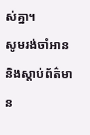ស់គ្នា។
សូមរង់ចាំអាន និងស្ដាប់ព័ត៌មាន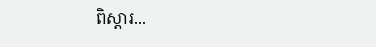ពិស្ដារ...